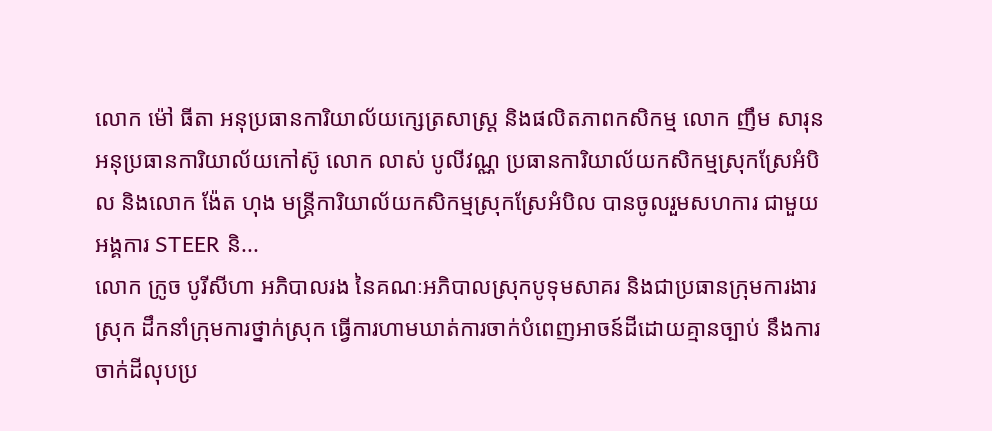លោក ម៉ៅ ធីតា អនុប្រធានការិយាល័យក្សេត្រសាស្ត្រ និងផលិតភាពកសិកម្ម លោក ញឹម សារុន អនុប្រធានការិយាល័យកៅស៊ូ លោក លាស់ បូលីវណ្ណ ប្រធានការិយាល័យកសិកម្មស្រុកស្រែអំបិល និងលោក ង៉ែត ហុង មន្រ្តីការិយាល័យកសិកម្មស្រុកស្រែអំបិល បានចូលរួមសហការ ជាមួយអង្គការ STEER និ...
លោក ក្រូច បូរីសីហា អភិបាលរង នៃគណៈអភិបាលស្រុកបូទុមសាគរ និងជាប្រធានក្រុមការងារស្រុក ដឹកនាំក្រុមការថ្នាក់ស្រុក ធ្វើការហាមឃាត់ការចាក់បំពេញអាចន៍ដីដោយគ្មានច្បាប់ នឹងការចាក់ដីលុបប្រ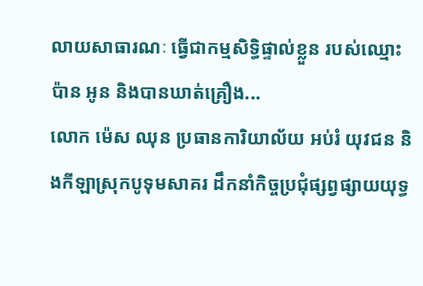លាយសាធារណៈ ធ្វើជាកម្មសិទ្ធិផ្ទាល់ខ្លួន របស់ឈ្មោះ ប៉ាន អូន និងបានឃាត់គ្រឿង...
លោក ម៉េស ឈុន ប្រធានការិយាល័យ អប់រំ យុវជន និងកីឡាស្រុកបូទុមសាគរ ដឹកនាំកិច្ចប្រជុំផ្សព្វផ្សាយយុទ្ធ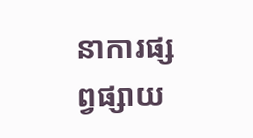នាការផ្សព្វផ្សាយ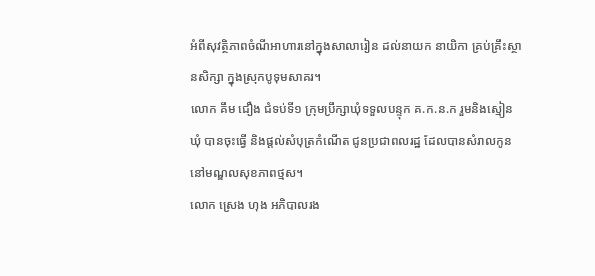អំពីសុវត្ថិភាពចំណីអាហារនៅក្នុងសាលារៀន ដល់នាយក នាយិកា គ្រប់គ្រឹះស្ថានសិក្សា ក្នុងស្រុកបូទុមសាគរ។
លោក គឹម ជឿង ជំទប់ទី១ ក្រុមប្រឹក្សាឃុំទទួលបន្ទុក គ.ក.ន.ក រួមនិងស្មៀនឃុំ បានចុះធ្វើ និងផ្តល់សំបុត្រកំណើត ជូនប្រជាពលរដ្ឋ ដែលបានសំរាលកូន នៅមណ្ឌលសុខភាពថ្មស។
លោក ស្រេង ហុង អភិបាលរង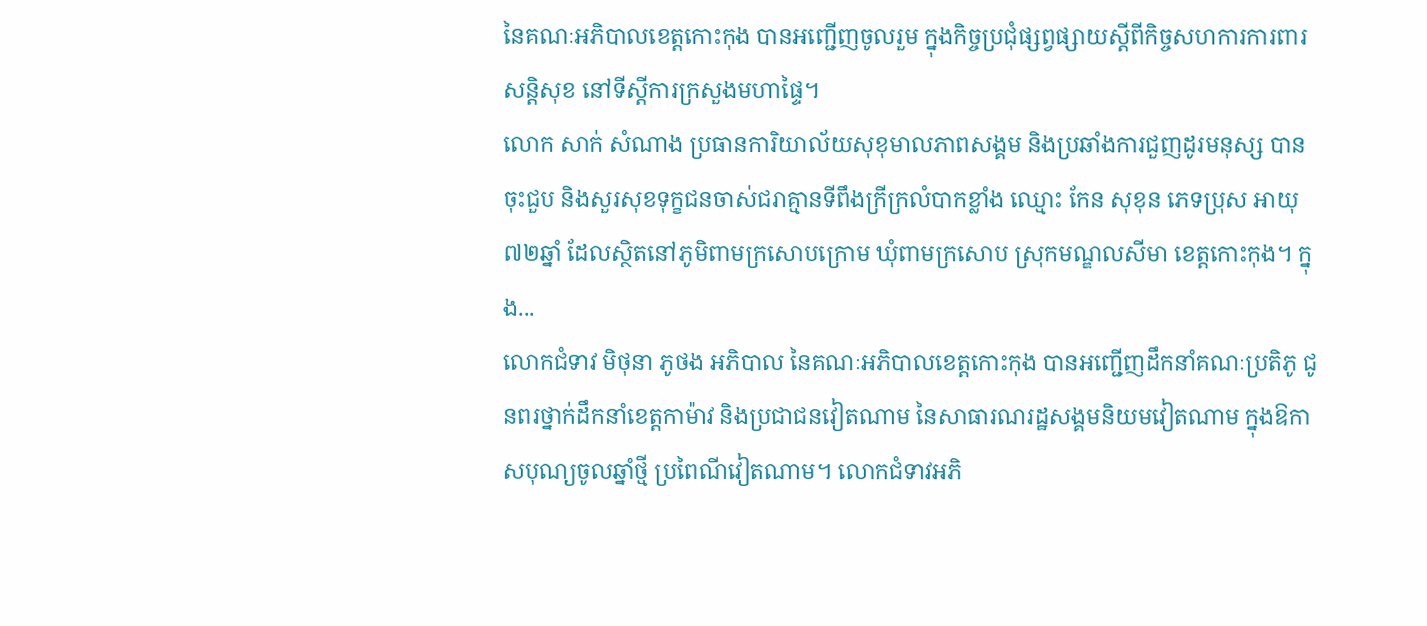នៃគណៈអភិបាលខេត្តកោះកុង បានអញ្ជើញចូលរួម ក្នុងកិច្ចប្រជុំផ្សព្វផ្សាយស្តីពីកិច្ចសហការការពារសន្តិសុខ នៅទីស្តីការក្រសួងមហាផ្ទៃ។
លោក សាក់ សំណាង ប្រធានការិយាល័យសុខុមាលភាពសង្គម និងប្រឆាំងការជួញដូរមនុស្ស បានចុះជួប និងសួរសុខទុក្ខជនចាស់ជរាគ្មានទីពឹងក្រីក្រលំបាកខ្លាំង ឈ្មោះ កែន សុខុន ភេទប្រុស អាយុ ៧២ឆ្នាំ ដែលស្ថិតនៅភូមិពាមក្រសោបក្រោម ឃុំពាមក្រសោប ស្រុកមណ្ឌលសីមា ខេត្តកោះកុង។ ក្នុង...
លោកជំទាវ មិថុនា ភូថង អភិបាល នៃគណៈអភិបាលខេត្តកោះកុង បានអញ្ជើញដឹកនាំគណៈប្រតិភូ ជូនពរថ្នាក់ដឹកនាំខេត្តកាម៉ាវ និងប្រជាជនវៀតណាម នៃសាធារណរដ្ឋសង្គមនិយមវៀតណាម ក្នុងឱកាសបុណ្យចូលឆ្នាំថ្មី ប្រពៃណីវៀតណាម។ លោកជំទាវអភិ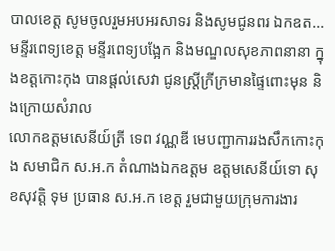បាលខេត្ត សូមចូលរួមអបអរសាទរ និងសូមជូនពរ ឯកឧត...
មន្ទីរពេទ្យខេត្ត មន្ទីរពេទ្យបង្អែក និងមណ្ឌលសុខភាពនានា ក្នុងខត្តកោះកុង បានផ្តល់សេវា ជូនស្ត្រីក្រីក្រមានផ្ទៃពោះមុន និងក្រោយសំរាល
លោកឧត្តមសេនីយ៍ត្រី ទេព វណ្ណឌី មេបញ្ជាការរងសឹកកោះកុង សមាជិក ស.អ.ក តំណាងឯកឧត្តម ឧត្តមសេនីយ៍ទោ សុខសុវត្តិ ទុម ប្រធាន ស.ឣ.ក ខេត្ត រួមជាមួយក្រុមការងារ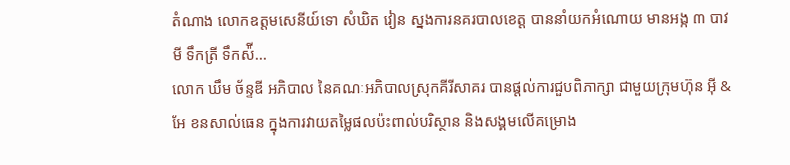តំណាង លោកឧត្តមសេនីយ៍ទោ សំឃិត វៀន ស្នងការនគរបាលខេត្ត បាននាំយកអំណោយ មានអង្ក ៣ បាវ មី ទឹកត្រី ទឹកស៉ី...
លោក ឃឹម ច័ន្ទឌី អភិបាល នៃគណៈអភិបាលស្រុកគីរីសាគរ បានផ្តល់ការជួបពិភាក្សា ជាមួយក្រុមហ៊ុន អុី & អែ ខនសាល់ធេន ក្នុងការវាយតម្លៃផលប៉ះពាល់បរិស្ថាន និងសង្គមលើគម្រោង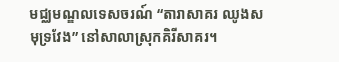មជ្ឈមណ្ឌលទេសចរណ៍ “តារាសាគរ ឈូងសមុទ្រវែង” នៅសាលាស្រុកគិរីសាគរ។